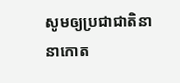សូមឲ្យប្រជាជាតិនានាកោត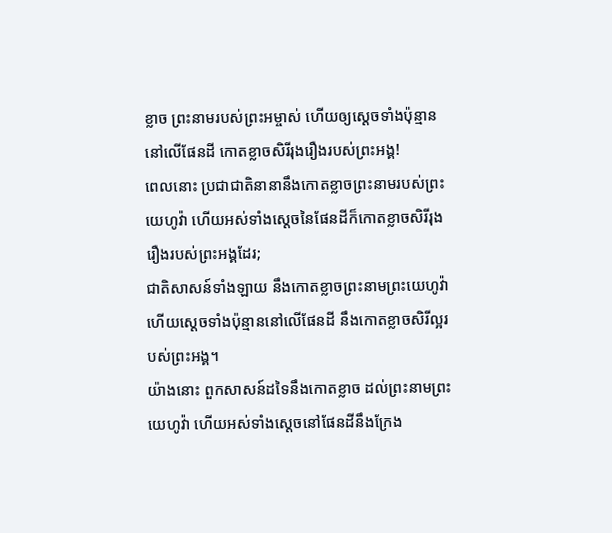ខ្លាច ព្រះនាមរបស់ព្រះអម្ចាស់ ហើយឲ្យស្ដេចទាំងប៉ុន្មាននៅលើផែនដី កោតខ្លាចសិរីរុងរឿងរបស់ព្រះអង្គ!
ពេលនោះ ប្រជាជាតិនានានឹងកោតខ្លាចព្រះនាមរបស់ព្រះយេហូវ៉ា ហើយអស់ទាំងស្ដេចនៃផែនដីក៏កោតខ្លាចសិរីរុងរឿងរបស់ព្រះអង្គដែរ;
ជាតិសាសន៍ទាំងឡាយ នឹងកោតខ្លាចព្រះនាមព្រះយេហូវ៉ា ហើយស្តេចទាំងប៉ុន្មាននៅលើផែនដី នឹងកោតខ្លាចសិរីល្អរបស់ព្រះអង្គ។
យ៉ាងនោះ ពួកសាសន៍ដទៃនឹងកោតខ្លាច ដល់ព្រះនាមព្រះយេហូវ៉ា ហើយអស់ទាំងស្តេចនៅផែនដីនឹងក្រែង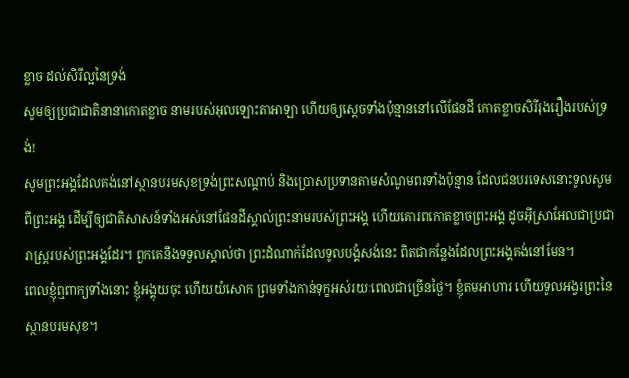ខ្លាច ដល់សិរីល្អនៃទ្រង់
សូមឲ្យប្រជាជាតិនានាកោតខ្លាច នាមរបស់អុលឡោះតាអាឡា ហើយឲ្យស្ដេចទាំងប៉ុន្មាននៅលើផែនដី កោតខ្លាចសិរីរុងរឿងរបស់ទ្រង់!
សូមព្រះអង្គដែលគង់នៅស្ថានបរមសុខទ្រង់ព្រះសណ្ដាប់ និងប្រោសប្រទានតាមសំណូមពរទាំងប៉ុន្មាន ដែលជនបរទេសនោះទូលសូមពីព្រះអង្គ ដើម្បីឲ្យជាតិសាសន៍ទាំងអស់នៅផែនដីស្គាល់ព្រះនាមរបស់ព្រះអង្គ ហើយគោរពកោតខ្លាចព្រះអង្គ ដូចអ៊ីស្រាអែលជាប្រជារាស្ត្ររបស់ព្រះអង្គដែរ។ ពួកគេនឹងទទួលស្គាល់ថា ព្រះដំណាក់ដែលទូលបង្គំសង់នេះ ពិតជាកន្លែងដែលព្រះអង្គគង់នៅមែន។
ពេលខ្ញុំឮពាក្យទាំងនោះ ខ្ញុំអង្គុយចុះ ហើយយំសោក ព្រមទាំងកាន់ទុក្ខអស់រយៈពេលជាច្រើនថ្ងៃ។ ខ្ញុំតមអាហារ ហើយទូលអង្វរព្រះនៃស្ថានបរមសុខ។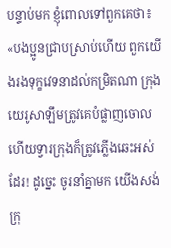បន្ទាប់មក ខ្ញុំពោលទៅពួកគេថា៖ «បងប្អូនជ្រាបស្រាប់ហើយ ពួកយើងរងទុក្ខវេទនាដល់កម្រិតណា ក្រុងយេរូសាឡឹមត្រូវគេបំផ្លាញចោល ហើយទ្វារក្រុងក៏ត្រូវភ្លើងឆេះអស់ដែរ! ដូច្នេះ ចូរនាំគ្នាមក យើងសង់ក្រុ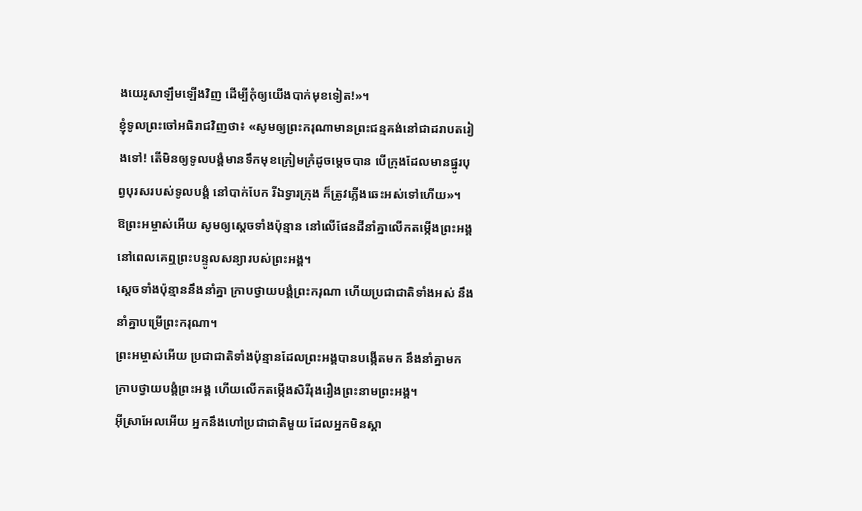ងយេរូសាឡឹមឡើងវិញ ដើម្បីកុំឲ្យយើងបាក់មុខទៀត!»។
ខ្ញុំទូលព្រះចៅអធិរាជវិញថា៖ «សូមឲ្យព្រះករុណាមានព្រះជន្មគង់នៅជាដរាបតរៀងទៅ! តើមិនឲ្យទូលបង្គំមានទឹកមុខក្រៀមក្រំដូចម្ដេចបាន បើក្រុងដែលមានផ្នូរបុព្វបុរសរបស់ទូលបង្គំ នៅបាក់បែក រីឯទ្វារក្រុង ក៏ត្រូវភ្លើងឆេះអស់ទៅហើយ»។
ឱព្រះអម្ចាស់អើយ សូមឲ្យស្ដេចទាំងប៉ុន្មាន នៅលើផែនដីនាំគ្នាលើកតម្កើងព្រះអង្គ នៅពេលគេឮព្រះបន្ទូលសន្យារបស់ព្រះអង្គ។
ស្ដេចទាំងប៉ុន្មាននឹងនាំគ្នា ក្រាបថ្វាយបង្គំព្រះករុណា ហើយប្រជាជាតិទាំងអស់ នឹងនាំគ្នាបម្រើព្រះករុណា។
ព្រះអម្ចាស់អើយ ប្រជាជាតិទាំងប៉ុន្មានដែលព្រះអង្គបានបង្កើតមក នឹងនាំគ្នាមកក្រាបថ្វាយបង្គំព្រះអង្គ ហើយលើកតម្កើងសិរីរុងរឿងព្រះនាមព្រះអង្គ។
អ៊ីស្រាអែលអើយ អ្នកនឹងហៅប្រជាជាតិមួយ ដែលអ្នកមិនស្គា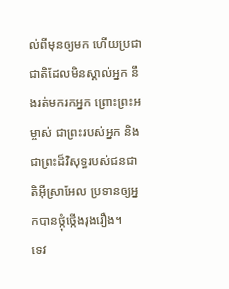ល់ពីមុនឲ្យមក ហើយប្រជាជាតិដែលមិនស្គាល់អ្នក នឹងរត់មករកអ្នក ព្រោះព្រះអម្ចាស់ ជាព្រះរបស់អ្នក និងជាព្រះដ៏វិសុទ្ធរបស់ជនជាតិអ៊ីស្រាអែល ប្រទានឲ្យអ្នកបានថ្កុំថ្កើងរុងរឿង។
ទេវ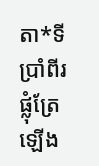តា*ទីប្រាំពីរផ្លុំត្រែឡើង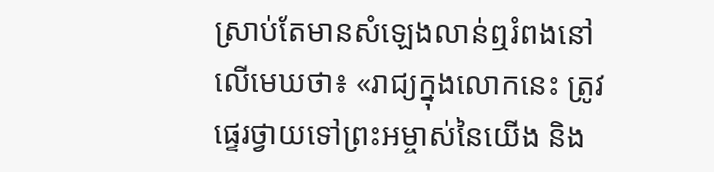ស្រាប់តែមានសំឡេងលាន់ឮរំពងនៅលើមេឃថា៖ «រាជ្យក្នុងលោកនេះ ត្រូវផ្ទេរថ្វាយទៅព្រះអម្ចាស់នៃយើង និង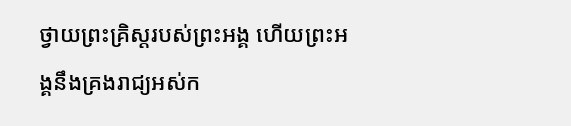ថ្វាយព្រះគ្រិស្តរបស់ព្រះអង្គ ហើយព្រះអង្គនឹងគ្រងរាជ្យអស់ក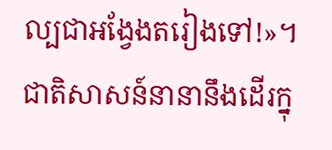ល្បជាអង្វែងតរៀងទៅ!»។
ជាតិសាសន៍នានានឹងដើរក្នុ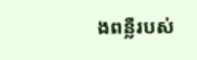ងពន្លឺរបស់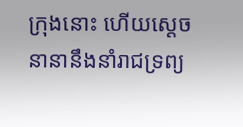ក្រុងនោះ ហើយស្ដេចនានានឹងនាំរាជទ្រព្យ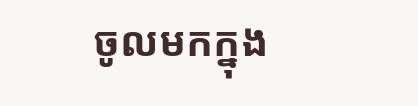ចូលមកក្នុង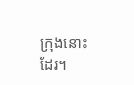ក្រុងនោះដែរ។